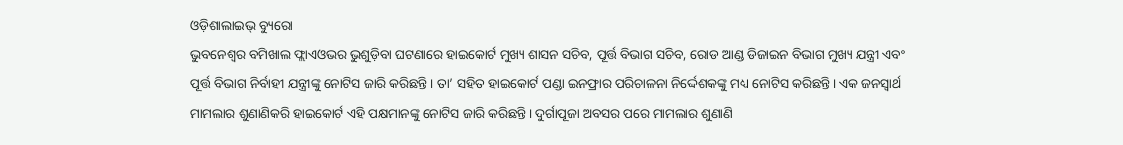ଓଡ଼ିଶାଲାଇଭ୍ ବ୍ୟୁରୋ
ଭୁବନେଶ୍ୱର ବମିଖାଲ ଫ୍ଲାଏଓଭର ଭୁଶୁଡ଼ିବା ଘଟଣାରେ ହାଇକୋର୍ଟ ମୁଖ୍ୟ ଶାସନ ସଚିବ, ପୂର୍ତ୍ତ ବିଭାଗ ସଚିବ, ରୋଡ ଆଣ୍ଡ ଡିଜାଇନ ବିଭାଗ ମୁଖ୍ୟ ଯନ୍ତ୍ରୀ ଏବଂ ପୂର୍ତ୍ତ ବିଭାଗ ନିର୍ବାହୀ ଯନ୍ତ୍ରୀଙ୍କୁ ନୋଟିସ ଜାରି କରିଛନ୍ତି। ତା’ ସହିତ ହାଇକୋର୍ଟ ପଣ୍ଡା ଇନଫ୍ରାର ପରିଚାଳନା ନିର୍ଦ୍ଦେଶକଙ୍କୁ ମଧ୍ୟ ନୋଟିସ କରିଛନ୍ତି। ଏକ ଜନସ୍ୱାର୍ଥ ମାମଲାର ଶୁଣାଣିକରି ହାଇକୋର୍ଟ ଏହି ପକ୍ଷମାନଙ୍କୁ ନୋଟିସ ଜାରି କରିଛନ୍ତି। ଦୁର୍ଗାପୂଜା ଅବସର ପରେ ମାମଲାର ଶୁଣାଣି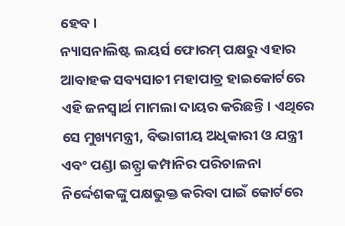ହେବ।
ନ୍ୟାସନାଲିଷ୍ଟ ଲୟର୍ସ ଫୋରମ୍ ପକ୍ଷରୁ ଏହାର ଆବାହକ ସବ୍ୟସାଚୀ ମହାପାତ୍ର ହାଇକୋର୍ଟରେ ଏହି ଜନସ୍ୱାର୍ଥ ମାମଲା ଦାୟର କରିଛନ୍ତି। ଏଥିରେ ସେ ମୁଖ୍ୟମନ୍ତ୍ରୀ, ବିଭାଗୀୟ ଅଧିକାରୀ ଓ ଯନ୍ତ୍ରୀ ଏବଂ ପଣ୍ଡା ଇନ୍ଫ୍ରା କମ୍ପାନିର ପରିଚାଳନା ନିର୍ଦ୍ଦେଶକଙ୍କୁ ପକ୍ଷଭୁକ୍ତ କରିବା ପାଇଁ କୋର୍ଟରେ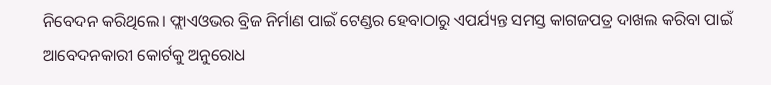ନିବେଦନ କରିଥିଲେ। ଫ୍ଲାଏଓଭର ବ୍ରିଜ ନିର୍ମାଣ ପାଇଁ ଟେଣ୍ଡର ହେବାଠାରୁ ଏପର୍ଯ୍ୟନ୍ତ ସମସ୍ତ କାଗଜପତ୍ର ଦାଖଲ କରିବା ପାଇଁ ଆବେଦନକାରୀ କୋର୍ଟକୁ ଅନୁରୋଧ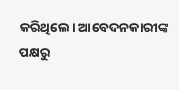କରିଥିଲେ। ଆବେଦନକାରୀଙ୍କ ପକ୍ଷରୁ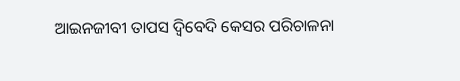ଆଇନଜୀବୀ ତାପସ ଦ୍ୱିବେଦି କେସର ପରିଚାଳନା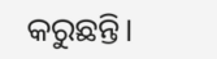କରୁଛନ୍ତି।